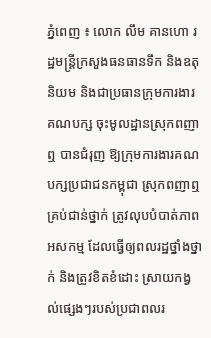ភ្នំពេញ ៖ លោក លឹម គានហោ រដ្ឋមន្ត្រីក្រសួងធនធានទឹក និងឧតុនិយម និងជាប្រធានក្រុមការងារ គណបក្ស ចុះមូលដ្ឋានស្រុកពញាឮ បានជំរុញ ឱ្យក្រុមការងារគណបក្សប្រជាជនកម្ពុជា ស្រុកពញាឮ គ្រប់ជាន់ថ្នាក់ ត្រូវលុបបំបាត់ភាពអសកម្ម ដែលធ្វើឲ្យពលរដ្ឋថ្នាំងថ្នាក់ និងត្រូវខិតខំដោះ ស្រាយកង្វល់ផ្សេងៗរបស់ប្រជាពលរ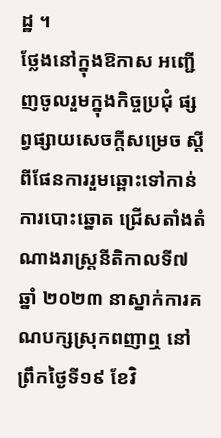ដ្ឋ ។
ថ្លែងនៅក្នុងឱកាស អញ្ជើញចូលរួមក្នុងកិច្ចប្រជុំ ផ្សព្វផ្សាយសេចក្តីសម្រេច ស្តីពីផែនការរួមឆ្ពោះទៅកាន់ការបោះឆ្នោត ជ្រើសតាំងតំណាងរាស្រ្តនីតិកាលទី៧ ឆ្នាំ ២០២៣ នាស្នាក់ការគណបក្សស្រុកពញាឮ នៅព្រឹកថ្ងៃទី១៩ ខែវិ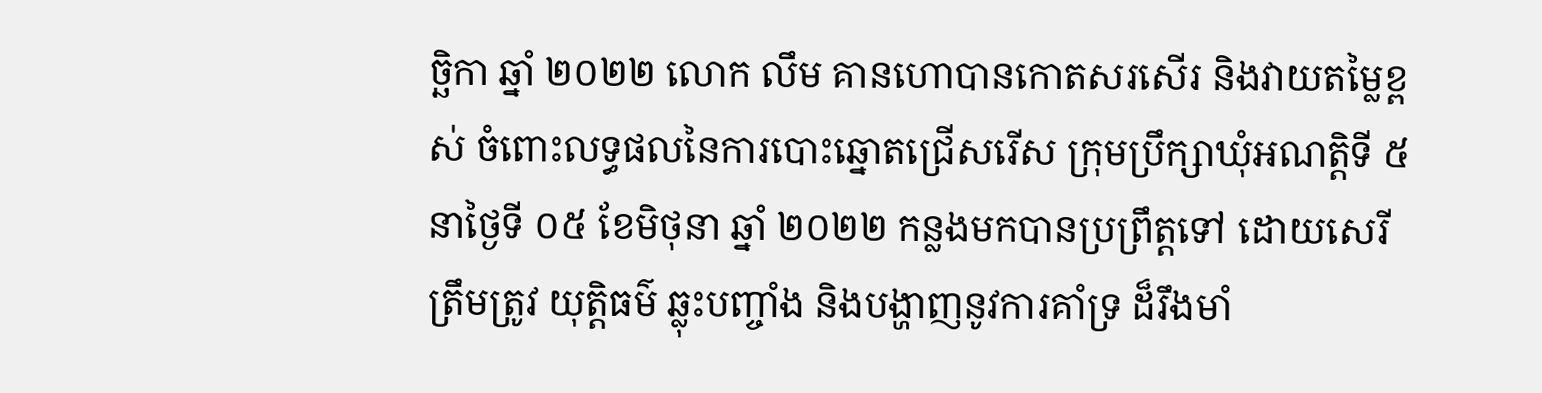ច្ឆិកា ឆ្នាំ ២០២២ លោក លឹម គានហោបានកោតសរសើរ និងវាយតម្លៃខ្ពស់ ចំពោះលទ្ធផលនៃការបោះឆ្នោតជ្រើសរើស ក្រុមប្រឹក្សាឃុំអណត្តិទី ៥ នាថ្ងៃទី ០៥ ខែមិថុនា ឆ្នាំ ២០២២ កន្លងមកបានប្រព្រឹត្តទៅ ដោយសេរី ត្រឹមត្រូវ យុត្តិធម៌ ឆ្លុះបញ្ចាំង និងបង្ហាញនូវការគាំទ្រ ដ៏រឹងមាំ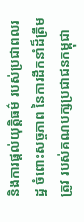និងការផ្តល់យុត្តិធម៌ របស់ប្រជាពលរដ្ឋ ចំពោះសច្ចភាព នៃការដឹកនាំដ៏ត្រឹមត្រូវ របស់គណបក្សប្រជាជនកម្ពុជា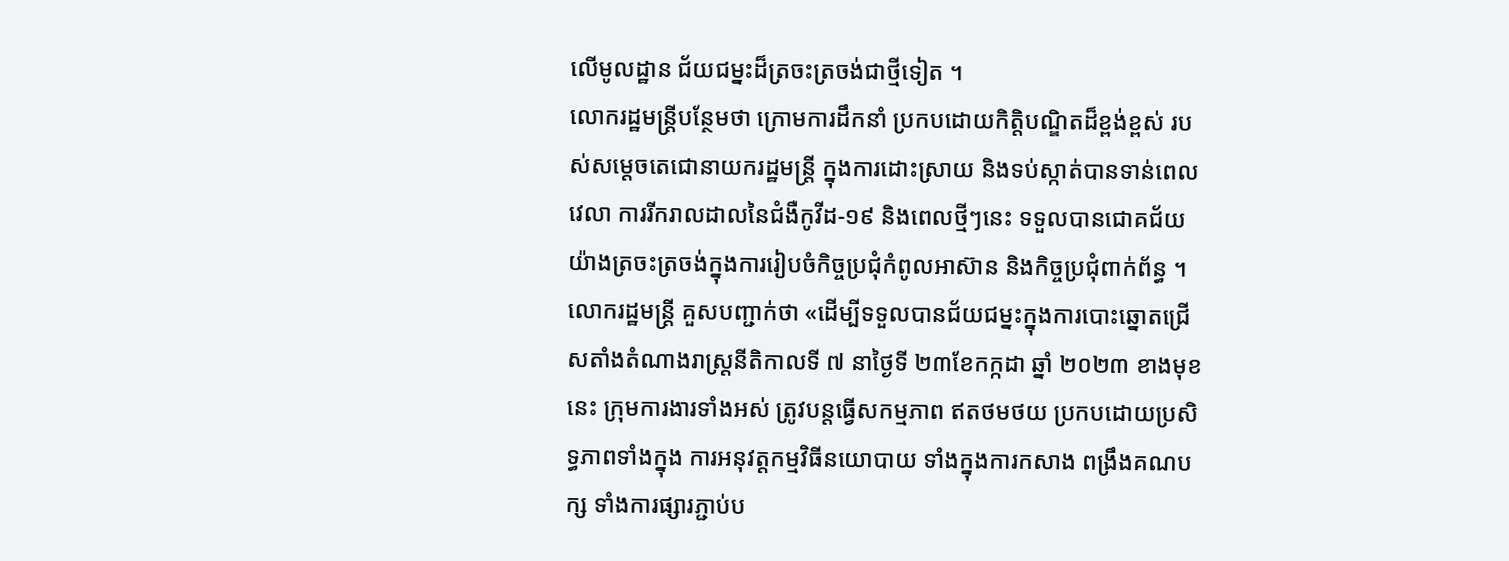លើមូលដ្ឋាន ជ័យជម្នះដ៏ត្រចះត្រចង់ជាថ្មីទៀត ។
លោករដ្ឋមន្រ្តីបន្ថែមថា ក្រោមការដឹកនាំ ប្រកបដោយកិត្តិបណ្ឌិតដ៏ខ្ពង់ខ្ពស់ របស់សម្តេចតេជោនាយករដ្ឋមន្ត្រី ក្នុងការដោះស្រាយ និងទប់ស្កាត់បានទាន់ពេលវេលា ការរីករាលដាលនៃជំងឺកូវីដ-១៩ និងពេលថ្មីៗនេះ ទទួលបានជោគជ័យយ៉ាងត្រចះត្រចង់ក្នុងការរៀបចំកិច្ចប្រជុំកំពូលអាស៊ាន និងកិច្ចប្រជុំពាក់ព័ន្ធ ។
លោករដ្ឋមន្រ្តី គួសបញ្ជាក់ថា «ដើម្បីទទួលបានជ័យជម្នះក្នុងការបោះឆ្នោតជ្រើសតាំងតំណាងរាស្រ្តនីតិកាលទី ៧ នាថ្ងៃទី ២៣ខែកក្កដា ឆ្នាំ ២០២៣ ខាងមុខនេះ ក្រុមការងារទាំងអស់ ត្រូវបន្តធ្វើសកម្មភាព ឥតថមថយ ប្រកបដោយប្រសិទ្ធភាពទាំងក្នុង ការអនុវត្តកម្មវិធីនយោបាយ ទាំងក្នុងការកសាង ពង្រឹងគណបក្ស ទាំងការផ្សារភ្ជាប់ប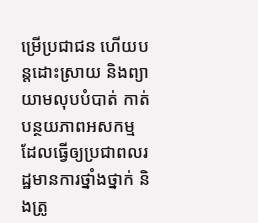ម្រើប្រជាជន ហើយបន្តដោះស្រាយ និងព្យាយាមលុបបំបាត់ កាត់បន្ថយភាពអសកម្ម ដែលធ្វើឲ្យប្រជាពលរដ្ឋមានការថ្នាំងថ្នាក់ និងត្រូ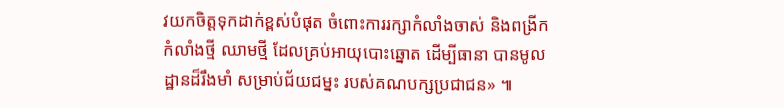វយកចិត្តទុកដាក់ខ្ពស់បំផុត ចំពោះការរក្សាកំលាំងចាស់ និងពង្រីកកំលាំងថ្មី ឈាមថ្មី ដែលគ្រប់អាយុបោះឆ្នោត ដើម្បីធានា បានមូលដ្ឋានដ៏រឹងមាំ សម្រាប់ជ័យជម្នះ របស់គណបក្សប្រជាជន» ៕